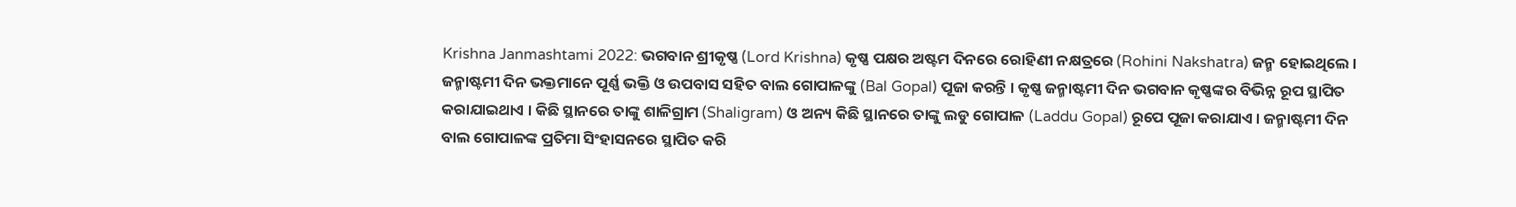Krishna Janmashtami 2022: ଭଗବାନ ଶ୍ରୀକୃଷ୍ଣ (Lord Krishna) କୃଷ୍ଣ ପକ୍ଷର ଅଷ୍ଟମ ଦିନରେ ରୋହିଣୀ ନକ୍ଷତ୍ରରେ (Rohini Nakshatra) ଜନ୍ମ ହୋଇଥିଲେ । ଜନ୍ମାଷ୍ଟମୀ ଦିନ ଭକ୍ତମାନେ ପୂର୍ଣ୍ଣ ଭକ୍ତି ଓ ଉପବାସ ସହିତ ବାଲ ଗୋପାଳଙ୍କୁ (Bal Gopal) ପୂଜା କରନ୍ତି । କୃଷ୍ଣ ଜନ୍ମାଷ୍ଟମୀ ଦିନ ଭଗବାନ କୃଷ୍ଣଙ୍କର ବିଭିନ୍ନ ରୂପ ସ୍ଥାପିତ କରାଯାଇଥାଏ । କିଛି ସ୍ଥାନରେ ତାଙ୍କୁ ଶାଳିଗ୍ରାମ (Shaligram) ଓ ଅନ୍ୟ କିଛି ସ୍ଥାନରେ ତାଙ୍କୁ ଲଡୁ ଗୋପାଳ (Laddu Gopal) ରୂପେ ପୂଜା କରାଯାଏ । ଜନ୍ମାଷ୍ଟମୀ ଦିନ ବାଲ ଗୋପାଳଙ୍କ ପ୍ରତିମା ସିଂହାସନରେ ସ୍ଥାପିତ କରି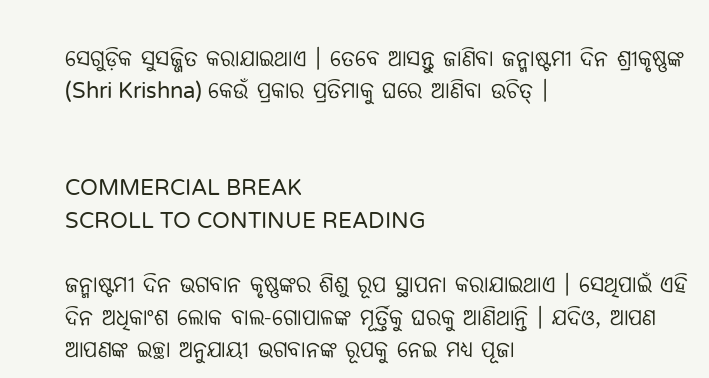ସେଗୁଡ଼ିକ ସୁସଜ୍ଜିତ କରାଯାଇଥାଏ । ତେବେ ଆସନ୍ତୁ ଜାଣିବା ଜନ୍ମାଷ୍ଟମୀ ଦିନ ଶ୍ରୀକୃଷ୍ଣଙ୍କ (Shri Krishna) କେଉଁ ପ୍ରକାର ପ୍ରତିମାକୁ ଘରେ ଆଣିବା ଉଚିତ୍ ।


COMMERCIAL BREAK
SCROLL TO CONTINUE READING

ଜନ୍ମାଷ୍ଟମୀ ଦିନ ଭଗବାନ କୃଷ୍ଣଙ୍କର ଶିଶୁ ରୂପ ସ୍ଥାପନା କରାଯାଇଥାଏ । ସେଥିପାଇଁ ଏହି ଦିନ ଅଧିକାଂଶ ଲୋକ ବାଲ-ଗୋପାଳଙ୍କ ମୂର୍ତ୍ତିକୁ ଘରକୁ ଆଣିଥାନ୍ତି । ଯଦିଓ, ଆପଣ ଆପଣଙ୍କ ଇଚ୍ଛା ଅନୁଯାୟୀ ଭଗବାନଙ୍କ ରୂପକୁ ନେଇ ମଧ୍ୟ ପୂଜା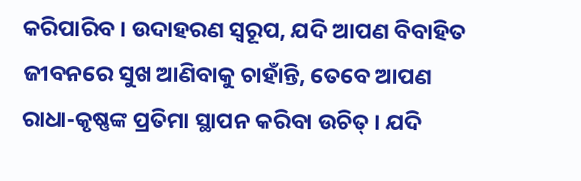କରିପାରିବ । ଉଦାହରଣ ସ୍ୱରୂପ, ଯଦି ଆପଣ ବିବାହିତ ଜୀବନରେ ସୁଖ ଆଣିବାକୁ ଚାହାଁନ୍ତି, ତେବେ ଆପଣ ରାଧା-କୃଷ୍ଣଙ୍କ ପ୍ରତିମା ସ୍ଥାପନ କରିବା ଉଚିତ୍ । ଯଦି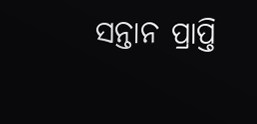ସନ୍ତାନ ପ୍ରାପ୍ତି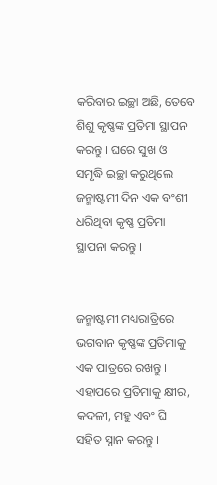କରିବାର ଇଚ୍ଛା ଅଛି, ତେବେ ଶିଶୁ କୃଷ୍ଣଙ୍କ ପ୍ରତିମା ସ୍ଥାପନ କରନ୍ତୁ । ଘରେ ସୁଖ ଓ ସମୃଦ୍ଧି ଇଚ୍ଛା କରୁଥିଲେ ଜନ୍ମାଷ୍ଟମୀ ଦିନ ଏକ ବଂଶୀ ଧରିଥିବା କୃଷ୍ଣ ପ୍ରତିମା ସ୍ଥାପନା କରନ୍ତୁ ।


ଜନ୍ମାଷ୍ଟମୀ ମଧ୍ୟରାତ୍ରିରେ ଭଗବାନ କୃଷ୍ଣଙ୍କ ପ୍ରତିମାକୁ ଏକ ପାତ୍ରରେ ରଖନ୍ତୁ । ଏହାପରେ ପ୍ରତିମାକୁ କ୍ଷୀର, କଦଳୀ, ମହୁ ଏବଂ ଘି ସହିତ ସ୍ନାନ କରନ୍ତୁ ।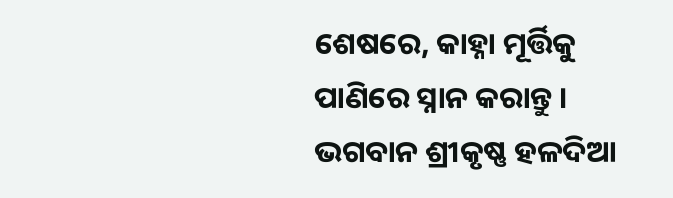ଶେଷରେ, କାହ୍ନା ମୂର୍ତ୍ତିକୁ ପାଣିରେ ସ୍ନାନ କରାନ୍ତୁ । ଭଗବାନ ଶ୍ରୀକୃଷ୍ଣ ହଳଦିଆ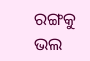ରଙ୍ଗକୁ ଭଲ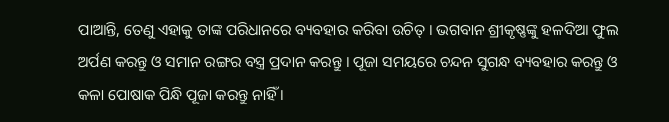ପାଆନ୍ତି, ତେଣୁ ଏହାକୁ ତାଙ୍କ ପରିଧାନରେ ବ୍ୟବହାର କରିବା ଉଚିତ୍ । ଭଗବାନ ଶ୍ରୀକୃଷ୍ଣଙ୍କୁ ହଳଦିଆ ଫୁଲ ଅର୍ପଣ କରନ୍ତୁ ଓ ସମାନ ରଙ୍ଗର ବସ୍ତ୍ର ପ୍ରଦାନ କରନ୍ତୁ । ପୂଜା ସମୟରେ ଚନ୍ଦନ ସୁଗନ୍ଧ ବ୍ୟବହାର କରନ୍ତୁ ଓ କଳା ପୋଷାକ ପିନ୍ଧି ପୂଜା କରନ୍ତୁ ନାହିଁ ।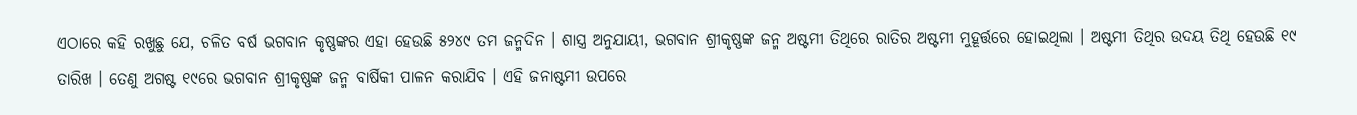ଏଠାରେ କହି ରଖୁଛୁ ଯେ, ଚଳିତ ବର୍ଷ ଭଗବାନ କୃଷ୍ଣଙ୍କର ଏହା ହେଉଛି ୫୨୪୯ ତମ ଜନ୍ମଦିନ । ଶାସ୍ତ୍ର ଅନୁଯାୟୀ, ଭଗବାନ ଶ୍ରୀକୃଷ୍ଣଙ୍କ ଜନ୍ମ ଅଷ୍ଟମୀ ତିଥିରେ ରାତିର ଅଷ୍ଟମୀ ମୁହୂର୍ତ୍ତରେ ହୋଇଥିଲା । ଅଷ୍ଟମୀ ତିଥିର ଉଦୟ ତିଥି ହେଉଛି ୧୯ ତାରିଖ । ତେଣୁ ଅଗଷ୍ଟ ୧୯ରେ ଭଗବାନ ଶ୍ରୀକୃଷ୍ଣଙ୍କ ଜନ୍ମ ବାର୍ଷିକୀ ପାଳନ କରାଯିବ । ଏହି ଜନାଷ୍ଟମୀ ଉପରେ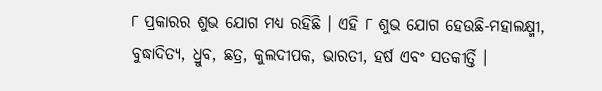୮ ପ୍ରକାରର ଶୁଭ ଯୋଗ ମଧ୍ୟ ରହିଛି । ଏହି ୮ ଶୁଭ ଯୋଗ ହେଉଛି-ମହାଲକ୍ଷ୍ମୀ, ବୁଦ୍ଧାଦିତ୍ୟ, ଧ୍ରୁବ, ଛତ୍ର, କୁଲଦୀପକ, ଭାରତୀ, ହର୍ଷ ଏବଂ ସତକୀର୍ତ୍ତି ।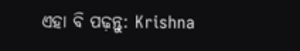ଏହା ବି ପଢ଼ନ୍ତୁ: Krishna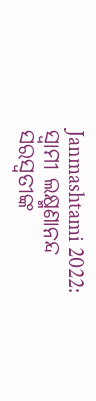Janmashtami 2022: ସ୍ୱାମୀ ଲକ୍ଷ୍ମଣାନନ୍ଦ ସରସ୍ୱତୀଙ୍କ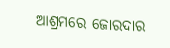ଆଶ୍ରମରେ ଜୋରଦାର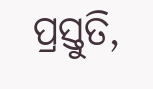ପ୍ରସ୍ତୁତି,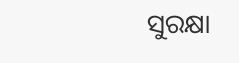ସୁରକ୍ଷା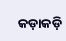କଡ଼ାକଡ଼ି